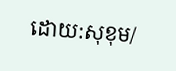ដោយ:សុខុម/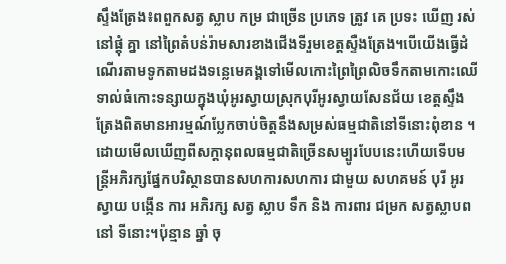ស្ទឹងត្រែង៖ពពួកសត្វ ស្លាប កម្រ ជាច្រើន ប្រភេទ ត្រូវ គេ ប្រទះ ឃើញ រស់នៅផ្តុំ គ្នា នៅព្រៃតំបន់រ៉ាមសារខាងជើងទីរួមខេត្តស្ទឺងត្រែង។បើយើងធ្វើដំណើរតាមទូកតាមដងទន្លេមេគង្គទៅមើលកោះព្រៃព្រៃលិចទឹកតាមកោះឈើទាល់ធំកោះទន្សាយក្នុងឃុំអូរស្វាយស្រុកបុរីអូរស្វាយសែនជ័យ ខេត្តស្ទឹងត្រែងពិតមានអារម្មណ៍ប្លែកចាប់ចិត្តនឹងសម្រស់ធម្មជាតិនៅទីនោះពុំខាន ។
ដោយមើលឃើញពីសក្តានុពលធម្មជាតិច្រើនសម្បូរបែបនេះហើយទើបមន្ត្រីអភិរក្សផ្នែកបរិស្ថានបានសហការសហការ ជាមួយ សហគមន៍ បុរី អូរ ស្វាយ បង្កើន ការ អភិរក្ស សត្វ ស្លាប ទឹក និង ការពារ ជម្រក សត្វស្លាបពនៅ ទីនោះ។ប៉ុន្មាន ឆ្នាំ ចុ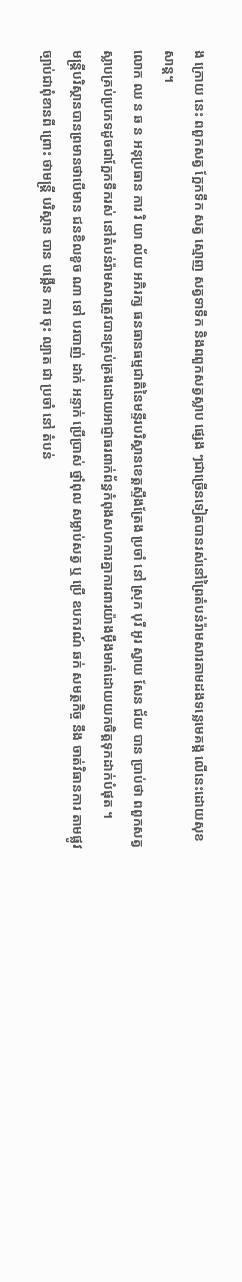ង ក្រោយ នេះ ពពួកសត្វ ក្អែកទឹក សត្វ ស្មោញ សត្វទាទឹក និងពពួកសត្វស្លាប ផ្សេង ៗជាច្រើនទៀតបានរស់នៅព្រៃតំបន់រ៉ាមសារតាមដងទន្លេមេគង្គ លើនេះដោយសុខសាន្ត។
លោក ឈ ន ឆ ន អនុប្រធាន ការ រិ យា ល័យ អភិរក្ស ធនធានធម្មជាតិនៃមន្ទីរបរិស្ថានខេត្តស្ទឹងត្រែង ប្រចាំ នៅ ស្រុក បុរី អូរ ស្វាយ សែន ជ័យ បាន ប្រាប់ថា ពពួកសត្វស្លាបគ្រប់ប្រភេទដូចជាក្អែកទឹករស់ នៅតំបន់រ៉ាមសារត្រូវបានគ្រប់គ្រងដោយអាជ្ញាធរពាក់ព័ន្ធកំពុងសហការគ្នាការពារយ៉ាងម៉ឹងមាត់ដោយយកចិត្តទុកដាក់បំផុត ។
មន្ត្រីបរិស្ថានបានព្រមានថាបើមាន ជនខិលខូច ណា ទៅ បរបាញ់ ដាក់ អន្ទាក់ ប្រើប្រាស់ ថ្នាំពុល សម្លាប់សត្វ ឬ ប្រើ ឧបករណ៍ ឆក់ សមត្ថកិច្ច នឹង ចាត់វិធានការ តាមផ្លូវច្បាប់ជាពុំខានពី ព្រោះ ថាមន្ត្រី បរិស្ថាន បាន បង្កើន ការ ចុះ ល្បាត ជា ប្រចាំ នៅ តំបន់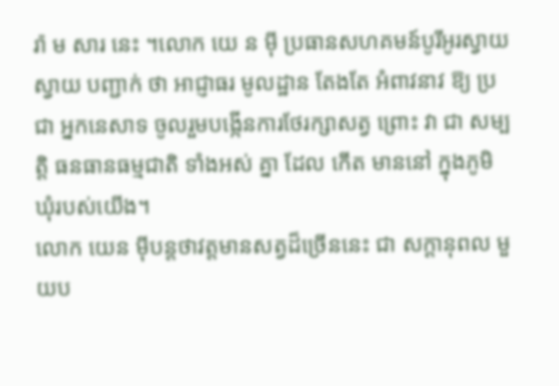រ៉ា ម សារ នេះ ។លោក យេ ន ម៉ី ប្រធានសហគមន៍បូរីអូរស្វាយស្វាយ បញ្ជាក់ ថា អាជ្ញាធរ មូលដ្ឋាន តែងតែ អំពាវនាវ ឱ្យ ប្រជា អ្នកនេសាទ ចូលរួមបង្កើនការថែរក្សាសត្វ ព្រោះ វា ជា សម្បត្តិ ធនធានធម្មជាតិ ទាំងអស់ គ្នា ដែល កើត មាននៅ ក្នុងភូមិ ឃុំរបស់យើង។
លោក យេន មុីបន្តថាវត្តមានសត្វដ៏ច្រើននេះ ជា សក្តានុពល មួយប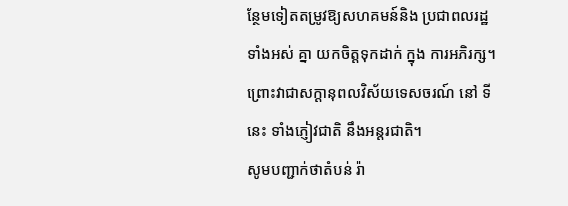ន្ថែមទៀតតម្រូវឱ្យសហគមន៍និង ប្រជាពលរដ្ឋ ទាំងអស់ គ្នា យកចិត្តទុកដាក់ ក្នុង ការអភិរក្ស។ព្រោះវាជាសក្តានុពលវិស័យទេសចរណ៍ នៅ ទី នេះ ទាំងភ្ញៀវជាតិ នឹងអន្តរជាតិ។
សូមបញ្ជាក់ថាតំបន់ រ៉ា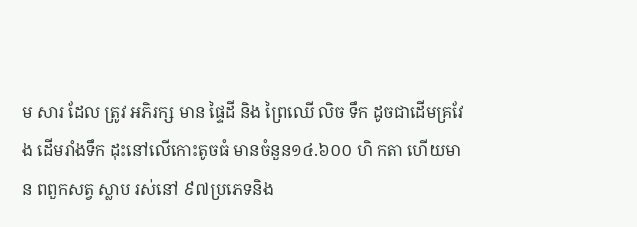ម សារ ដែល ត្រូវ អភិរក្ស មាន ផ្ទៃដី និង ព្រៃឈើ លិច ទឹក ដូចជាដើមគ្រវែង ដើមរាំងទឹក ដុះនៅលើកោះតូចធំ មានចំនួន១៤.៦០០ ហិ កតា ហើយមាន ពពួកសត្វ ស្លាប រស់នៅ ៩៧ប្រភេទនិង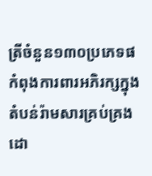ត្រីចំនួន១៣០ប្រភេទផកំពុងការពារអភិរក្សក្នុងតំបន់រ៉ាមសារគ្រប់គ្រងដោ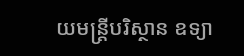យមន្ត្រីបរិស្ថាន ឧទ្យា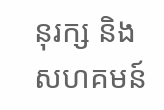នុរក្ស និងសហគមន៍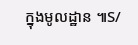ក្នុងមូលដ្ឋាន ៕S/